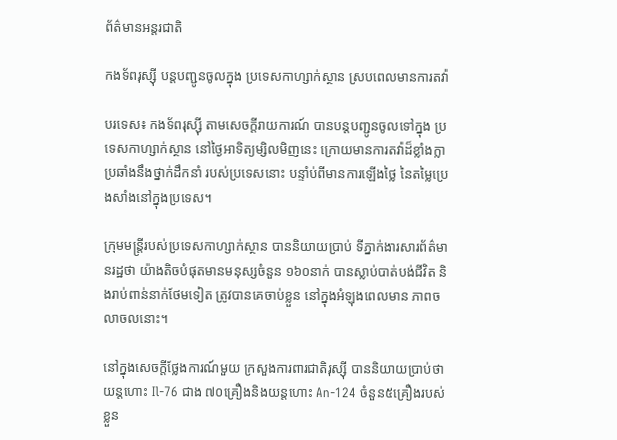ព័ត៌មានអន្តរជាតិ

កងទ័ពរុស្ស៊ី បន្តបញ្ជូនចូលក្នុង ប្រទេសកាហ្សាក់ស្ថាន ស្របពេលមានការតវ៉ា

បរទេស៖ កងទ័ពរុស្ស៊ី តាមសេចក្តីរាយការណ៍ បានបន្តបញ្ជូនចូលទៅក្នុង ប្រទេសកាហ្សាក់ស្ថាន នៅថ្ងៃអាទិត្យម្សិលមិញនេះ ក្រោយមានការតវ៉ាដ៏ខ្លាំងក្លា ប្រឆាំងនឹងថ្នាក់ដឹកនាំ របស់ប្រទេសនោះ បន្ទាំប់ពីមានការឡើងថ្លៃ នៃតម្លៃប្រេងសាំងនៅក្នុងប្រទេស។

ក្រុមមន្ត្រីរបស់ប្រទេសកាហ្សាក់ស្ថាន បាននិយាយប្រាប់ ទីភ្នាក់ងារសារព័ត៌មានរដ្ឋថា យ៉ាងតិចបំផុតមានមនុស្សចំនួន ១៦០នាក់ បានស្លាប់បាត់បង់ជីវិត និងរាប់ពាន់នាក់ថែមទៀត ត្រូវបានគេចាប់ខ្លួន នៅក្នុងអំឡុងពេលមាន ភាពចលាចលនោះ។

នៅក្នុងសេចក្តីថ្លែងការណ៍មួយ ក្រសួងការពារជាតិរុស្ស៊ី បាននិយាយប្រាប់ថា យន្តហោះ Il-76 ជាង ៧០គ្រឿងនិងយន្តហោះ An-124 ចំនួន៥គ្រឿងរបស់ខ្លួន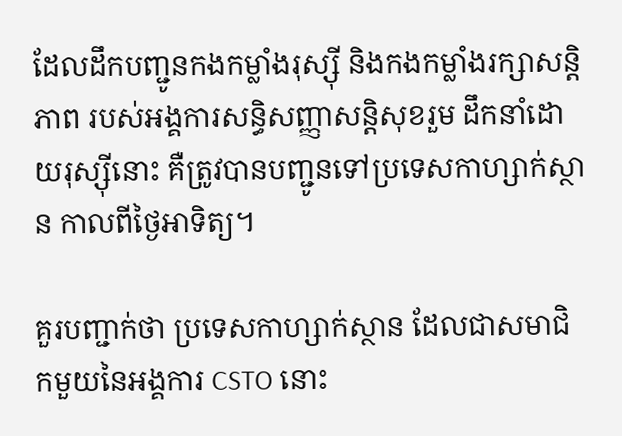ដែលដឹកបញ្ជូនកងកម្លាំងរុស្ស៊ី និងកងកម្លាំងរក្សាសន្តិភាព របស់អង្គការសន្ធិសញ្ញាសន្តិសុខរួម ដឹកនាំដោយរុស្ស៊ីនោះ គឺត្រូវបានបញ្ជូនទៅប្រទេសកាហ្សាក់ស្ថាន កាលពីថ្ងៃអាទិត្យ។

គួរបញ្ជាក់ថា ប្រទេសកាហ្សាក់ស្ថាន ដែលជាសមាជិកមួយនៃអង្គការ CSTO នោះ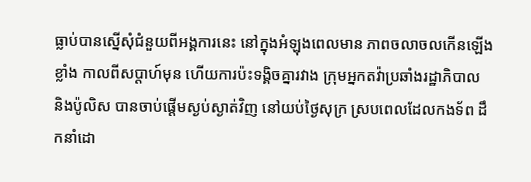ធ្លាប់បានស្នើសុំជំនួយពីអង្គការនេះ នៅក្នុងអំឡុងពេលមាន ភាពចលាចលកើនឡើងខ្លាំង កាលពីសប្ដាហ៍មុន ហើយការប៉ះទង្គិចគ្នារវាង ក្រុមអ្នកតវ៉ាប្រឆាំងរដ្ឋាភិបាល និងប៉ូលិស បានចាប់ផ្តើមស្ងប់ស្ងាត់វិញ នៅយប់ថ្ងៃសុក្រ ស្របពេលដែលកងទ័ព ដឹកនាំដោ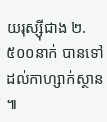យរុស្ស៊ីជាង ២.៥០០នាក់ បានទៅដល់កាហ្សាក់ស្ថាន ៕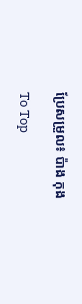ប្រែសម្រួល៖ ប៉ាង កុង

To Top